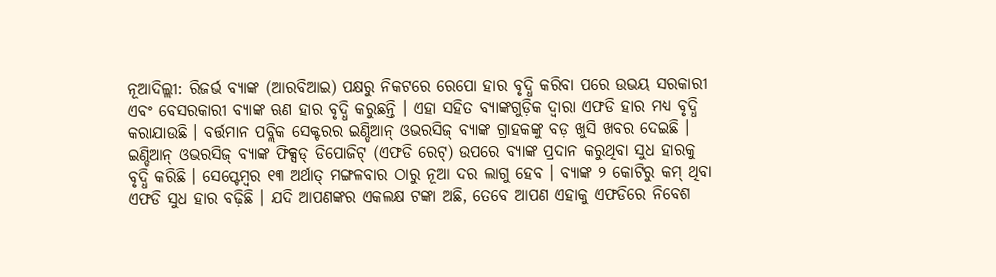ନୂଆଦିଲ୍ଲୀ: ରିଜର୍ଭ ବ୍ୟାଙ୍କ (ଆରବିଆଇ) ପକ୍ଷରୁ ନିକଟରେ ରେପୋ ହାର ବୃଦ୍ଧି କରିବା ପରେ ଉଭୟ ସରକାରୀ ଏବଂ ବେସରକାରୀ ବ୍ୟାଙ୍କ ଋଣ ହାର ବୃଦ୍ଧି କରୁଛନ୍ତି । ଏହା ସହିତ ବ୍ୟାଙ୍କଗୁଡ଼ିକ ଦ୍ୱାରା ଏଫଡି ହାର ମଧ୍ୟ ବୃଦ୍ଧି କରାଯାଉଛି । ବର୍ତ୍ତମାନ ପବ୍ଲିକ ସେକ୍ଟରର ଇଣ୍ଡିଆନ୍ ଓଭରସିଜ୍ ବ୍ୟାଙ୍କ ଗ୍ରାହକଙ୍କୁ ବଡ଼ ଖୁସି ଖବର ଦେଇଛି ।
ଇଣ୍ଡିଆନ୍ ଓଭରସିଜ୍ ବ୍ୟାଙ୍କ ଫିକ୍ସଡ୍ ଡିପୋଜିଟ୍ (ଏଫଡି ରେଟ୍) ଉପରେ ବ୍ୟାଙ୍କ ପ୍ରଦାନ କରୁଥିବା ସୁଧ ହାରକୁ ବୃଦ୍ଧି କରିଛି । ସେପ୍ଟେମ୍ବର ୧୩ ଅର୍ଥାତ୍ ମଙ୍ଗଳବାର ଠାରୁ ନୂଆ ଦର ଲାଗୁ ହେବ । ବ୍ୟାଙ୍କ ୨ କୋଟିରୁ କମ୍ ଥିବା ଏଫଡି ସୁଧ ହାର ବଢ଼ିଛି । ଯଦି ଆପଣଙ୍କର ଏକଲକ୍ଷ ଟଙ୍କା ଅଛି, ତେବେ ଆପଣ ଏହାକୁ ଏଫଡିରେ ନିବେଶ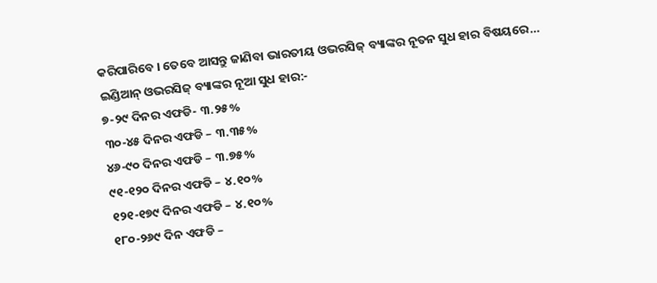କରିପାରିବେ । ତେବେ ଆସନ୍ତୁ ଜାଣିବା ଭାରତୀୟ ଓଭରସିଜ୍ ବ୍ୟାଙ୍କର ନୂତନ ସୁଧ ହାର ବିଷୟରେ…
ଇଣ୍ଡିଆନ୍ ଓଭରସିଜ୍ ବ୍ୟାଙ୍କର ନୂଆ ସୁଧ ହାର:-
୭-୨୯ ଦିନର ଏଫଡି- ୩.୨୫%
୩୦-୪୫ ଦିନର ଏଫଡି – ୩.୩୫%
୪୬-୯୦ ଦିନର ଏଫଡି – ୩.୭୫%
୯୧-୧୨୦ ଦିନର ଏଫଡି – ୪.୧୦%
୧୨୧-୧୭୯ ଦିନର ଏଫଡି – ୪.୧୦%
୧୮୦-୨୬୯ ଦିନ ଏଫଡି –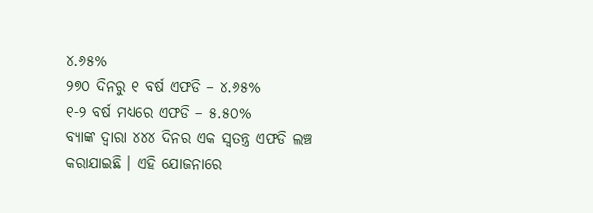୪.୬୫%
୨୭୦ ଦିନରୁ ୧ ବର୍ଷ ଏଫଡି – ୪.୬୫%
୧-୨ ବର୍ଷ ମଧ୍ୟରେ ଏଫଡି – ୫.୫୦%
ବ୍ୟାଙ୍କ ଦ୍ୱାରା ୪୪୪ ଦିନର ଏକ ସ୍ୱତନ୍ତ୍ର ଏଫଡି ଲଞ୍ଚ କରାଯାଇଛି । ଏହି ଯୋଜନାରେ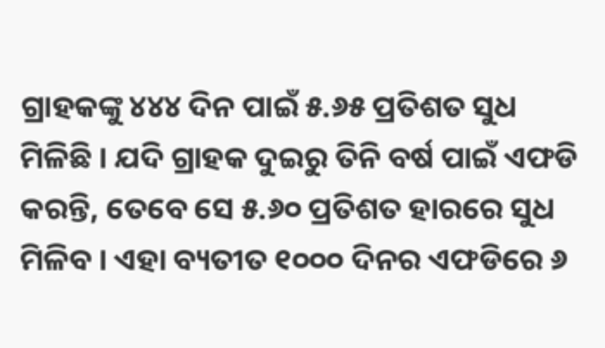ଗ୍ରାହକଙ୍କୁ ୪୪୪ ଦିନ ପାଇଁ ୫.୬୫ ପ୍ରତିଶତ ସୁଧ ମିଳିଛି । ଯଦି ଗ୍ରାହକ ଦୁଇରୁ ତିନି ବର୍ଷ ପାଇଁ ଏଫଡି କରନ୍ତି, ତେବେ ସେ ୫.୬୦ ପ୍ରତିଶତ ହାରରେ ସୁଧ ମିଳିବ । ଏହା ବ୍ୟତୀତ ୧୦୦୦ ଦିନର ଏଫଡିରେ ୬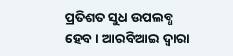ପ୍ରତିଶତ ସୁଧ ଉପଲବ୍ଧ ହେବ । ଆରବିଆଇ ଦ୍ୱାରା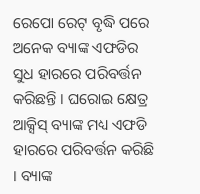ରେପୋ ରେଟ୍ ବୃଦ୍ଧି ପରେ ଅନେକ ବ୍ୟାଙ୍କ ଏଫଡିର ସୁଧ ହାରରେ ପରିବର୍ତ୍ତନ କରିଛନ୍ତି । ଘରୋଇ କ୍ଷେତ୍ର ଆକ୍ସିସ୍ ବ୍ୟାଙ୍କ ମଧ୍ୟ ଏଫଡି ହାରରେ ପରିବର୍ତ୍ତନ କରିଛି । ବ୍ୟାଙ୍କ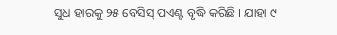ସୁଧ ହାରକୁ ୨୫ ବେସିସ୍ ପଏଣ୍ଟ ବୃଦ୍ଧି କରିଛି । ଯାହା ୯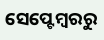ସେପ୍ଟେମ୍ବରରୁ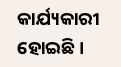କାର୍ଯ୍ୟକାରୀ ହୋଇଛି ।